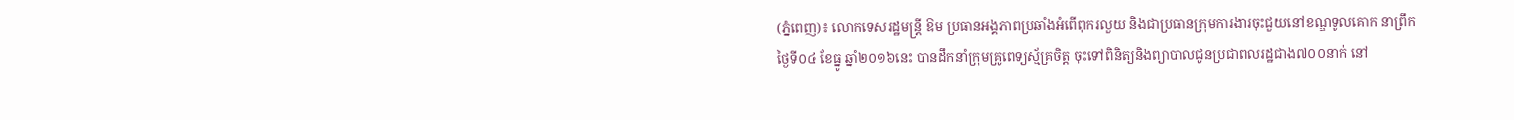(ភ្នំពេញ)៖ លោកទេសរដ្ឋមន្រ្តី ឱម ប្រធានអង្គភាពប្រឆាំងអំពើពុករលួយ និងជាប្រធានក្រុមការងារចុះជួយនៅខណ្ឌទូលគោក នាព្រឹកថ្ងៃទី០៤ ខែធ្នូ ឆ្នាំ២០១៦នេះ បានដឹកនាំក្រុមគ្រូពេទ្យស្ម័គ្រចិត្ត ចុះទៅពិនិត្យនិងព្យាបាលជូនប្រជាពលរដ្ឋជាង៧០០នាក់ នៅ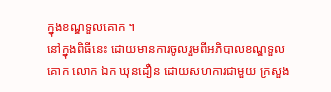ក្នុងខណ្ឌទួលគោក ។
នៅក្នុងពិធីនេះ ដោយមានការចូលរួមពីអភិបាលខណ្ឌទួលគោក លោក ឯក ឃុនដឿន ដោយសហការជាមួយ ក្រសួង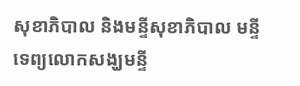សុខាភិបាល និងមន្ទីសុខាភិបាល មន្ទីទេព្យលោកសង្ឃមន្ទី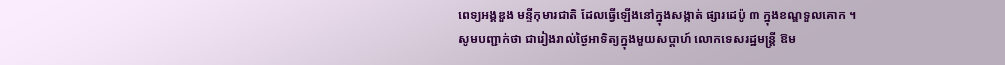ពេទ្យអង្គឌួង មន្ទីកុមារជាតិ ដែលធ្វើឡើងនៅក្នុងសង្កាត់ ផ្សារដេប៉ូ ៣ ក្នុងខណ្ឌទួលគោក ។
សូមបញ្ជាក់ថា ជារៀងរាល់ថ្ងៃអាទិត្យក្នុងមួយសប្តាហ៍ លោកទេសរដ្ឋមន្រ្តី ឱម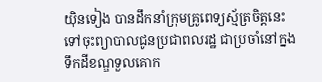យ៉ិនទៀង បានដឹកនាំក្រុមគ្រូពេទ្យស្ម័ត្រចិត្តនេះ ទៅចុះព្យាបាលជូនប្រជាពលរដ្ឋ ជាប្រចាំនៅក្នង ទឹកដីខណ្ឌទួលគោក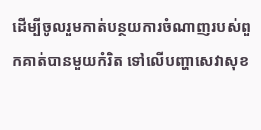ដើម្បីចូលរួមកាត់បន្ថយការចំណាញរបស់ពួកគាត់បានមួយកំរិត ទៅលើបញ្ហាសេវាសុខ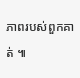ភាពរបស់ពួកគាត់ ៕